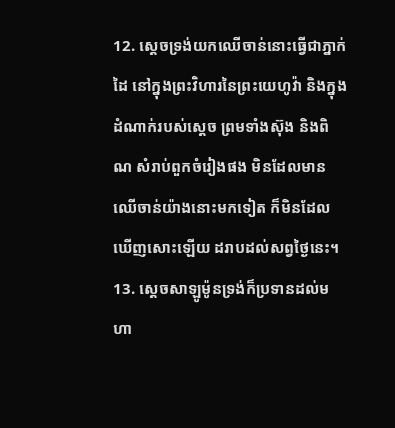12. ស្តេចទ្រង់យកឈើចាន់នោះធ្វើជាភ្នាក់ដៃ នៅក្នុងព្រះវិហារនៃព្រះយេហូវ៉ា និងក្នុងដំណាក់របស់ស្តេច ព្រមទាំងស៊ុង និងពិណ សំរាប់ពួកចំរៀងផង មិនដែលមានឈើចាន់យ៉ាងនោះមកទៀត ក៏មិនដែលឃើញសោះឡើយ ដរាបដល់សព្វថ្ងៃនេះ។
13. ស្តេចសាឡូម៉ូនទ្រង់ក៏ប្រទានដល់មហា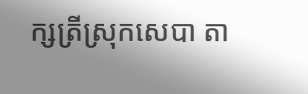ក្សត្រីស្រុកសេបា តា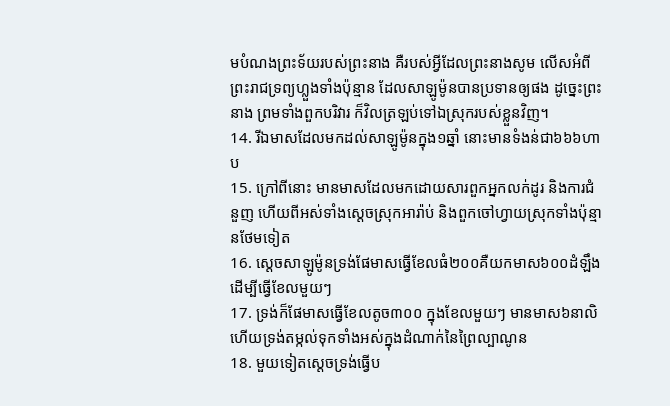មបំណងព្រះទ័យរបស់ព្រះនាង គឺរបស់អ្វីដែលព្រះនាងសូម លើសអំពីព្រះរាជទ្រព្យហ្លួងទាំងប៉ុន្មាន ដែលសាឡូម៉ូនបានប្រទានឲ្យផង ដូច្នេះព្រះនាង ព្រមទាំងពួកបរិវារ ក៏វិលត្រឡប់ទៅឯស្រុករបស់ខ្លួនវិញ។
14. រីឯមាសដែលមកដល់សាឡូម៉ូនក្នុង១ឆ្នាំ នោះមានទំងន់ជា៦៦៦ហាប
15. ក្រៅពីនោះ មានមាសដែលមកដោយសារពួកអ្នកលក់ដូរ និងការជំនួញ ហើយពីអស់ទាំងស្តេចស្រុកអារ៉ាប់ និងពួកចៅហ្វាយស្រុកទាំងប៉ុន្មានថែមទៀត
16. ស្តេចសាឡូម៉ូនទ្រង់ផែមាសធ្វើខែលធំ២០០គឺយកមាស៦០០ដំឡឹង ដើម្បីធ្វើខែលមួយៗ
17. ទ្រង់ក៏ផែមាសធ្វើខែលតូច៣០០ ក្នុងខែលមួយៗ មានមាស៦នាលិ ហើយទ្រង់តម្កល់ទុកទាំងអស់ក្នុងដំណាក់នៃព្រៃល្បាណូន
18. មួយទៀតស្តេចទ្រង់ធ្វើប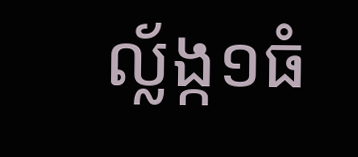ល្ល័ង្ក១ធំ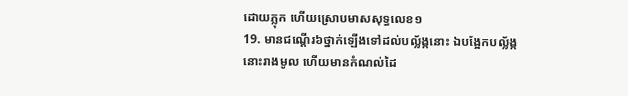ដោយភ្លុក ហើយស្រោបមាសសុទ្ធលេខ១
19. មានជណ្តើរ៦ថ្នាក់ឡើងទៅដល់បល្ល័ង្កនោះ ឯបង្អែកបល្ល័ង្កនោះរាងមូល ហើយមានកំណល់ដៃ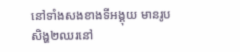នៅទាំងសងខាងទីអង្គុយ មានរូបសិង្ហ២ឈរនៅ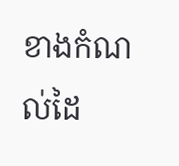ខាងកំណល់ដៃ